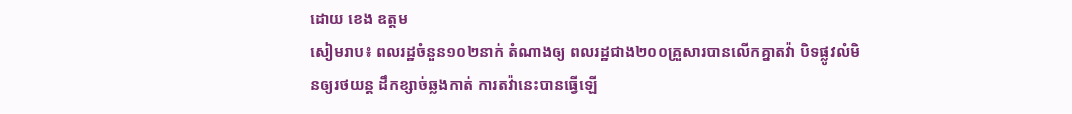ដោយ ខេង ឧត្តម
សៀមរាប៖ ពលរដ្ឋចំនួន១០២នាក់ តំណាងឲ្យ ពលរដ្ឋជាង២០០គ្រួសារបានលើកគ្នាតវ៉ា បិទផ្លូវលំមិនឲ្យរថយន្ត ដឹកខ្សាច់ឆ្លងកាត់ ការតវ៉ានេះបានធ្វើឡើ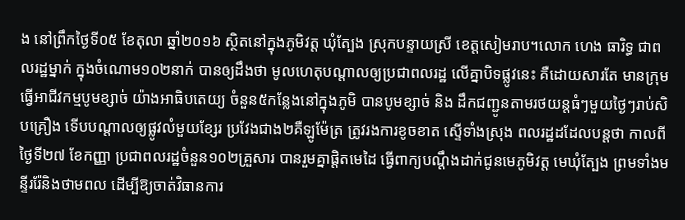ង នៅព្រឹកថ្ងៃទី០៥ ខែតុលា ឆ្នាំ២០១៦ ស្ថិតនៅក្នុងភូមិវត្ត ឃុំត្បែង ស្រុកបន្ទាយស្រី ខេត្តសៀមរាប។លោក ហេង ធារិទ្ធ ជាពលរដ្ឋម្នាក់ ក្នុងចំណោម១០២នាក់ បានឲ្យដឹងថា មូលហេតុបណ្តាលឲ្យប្រជាពលរដ្ឋ លើគ្នាបិទផ្លូវនេះ គឺដោយសារតែ មានក្រុមធ្វើអាជីវកម្មបូមខ្សាច់ យ៉ាងអាធិបតេយ្យ ចំនួន៥កន្លែងនៅក្នុងភូមិ បានបូមខ្សាច់ និង ដឹកជញ្ជូនតាមរថយន្តធំៗមួយថ្ងៃៗរាប់សិបគ្រឿង ទើបបណ្តាលឲ្យផ្លូវលំមួយខ្សែរ ប្រវែងជាង២គឺឡូម៉ែត្រ ត្រូវរងការខូចខាត ស្ទើទាំងស្រុង ពលរដ្ឋដដែលបន្តថា កាលពីថ្ងៃទី២៧ ខែកញ្ញា ប្រជាពលរដ្ឋចំនួន១០២គ្រួសារ បានរួមគ្នាផ្ដិតមេដៃ ធ្វើពាក្យបណ្ដឹងដាក់ជូនមេភូមិវត្ត មេឃុំត្បែង ព្រមទាំងមន្ទីររ៉ែនិងថាមពល ដើម្បីឱ្យចាត់វិធានការ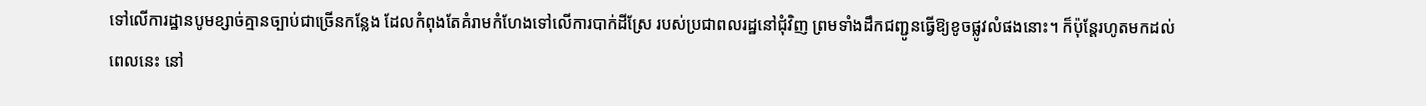ទៅលើការដ្ឋានបូមខ្សាច់គ្មានច្បាប់ជាច្រើនកន្លែង ដែលកំពុងតែគំរាមកំហែងទៅលើការបាក់ដីស្រែ របស់ប្រជាពលរដ្ឋនៅជុំវិញ ព្រមទាំងដឹកជញ្ជូនធ្វើឱ្យខូចផ្លូវលំផងនោះ។ ក៏ប៉ុន្តែរហូតមកដល់ពេលនេះ នៅ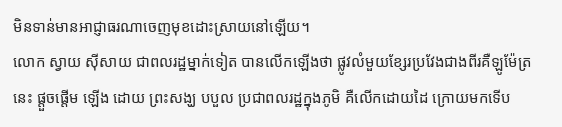មិនទាន់មានអាជ្ញាធរណាចេញមុខដោះស្រាយនៅឡើយ។
លោក ស្វាយ ស៊ីសាយ ជាពលរដ្ឋម្នាក់ទៀត បានលើកឡើងថា ផ្លូវលំមួយខ្សែរប្រវែងជាងពីរគឺឡូម៉ែត្រនេះ ផ្តួចផ្តើម ឡើង ដោយ ព្រះសង្ឃ បបួល ប្រជាពលរដ្ឋក្នុងភូមិ គឺលើកដោយដៃ ក្រោយមកទើប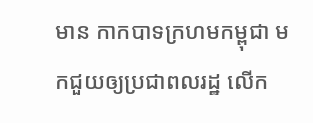មាន កាកបាទក្រហមកម្ពុជា មកជួយឲ្យប្រជាពលរដ្ឋ លើក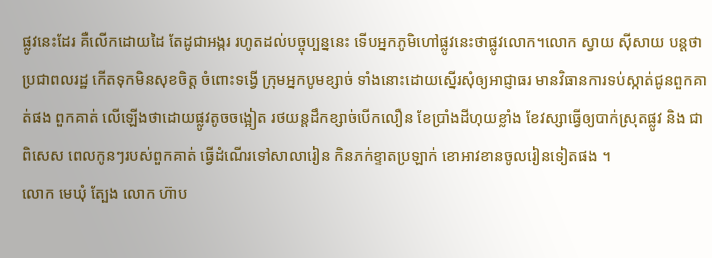ផ្លូវនេះដែរ គឺលើកដោយដៃ តែដូជាអង្ករ រហូតដល់បច្ចុប្បន្ននេះ ទើបអ្នកភូមិហៅផ្លូវនេះថាផ្លូវលោក។លោក ស្វាយ ស៊ីសាយ បន្តថា ប្រជាពលរដ្ឋ កើតទុកមិនសុខចិត្ត ចំពោះទង្វើ ក្រុមអ្នកបូមខ្សាច់ ទាំងនោះដោយស្នើរសុំឲ្យអាជ្ញាធរ មានវិធានការទប់ស្កាត់ជូនពួកគាត់ផង ពួកគាត់ លើឡើងថាដោយផ្លូវតូចចង្អៀត រថយន្តដឹកខ្សាច់បើកលឿន ខែប្រាំងដីហុយខ្លាំង ខែវស្សាធ្វើឲ្យបាក់ស្រុតផ្លូវ និង ជាពិសេស ពេលកូនៗរបស់ពួកគាត់ ធ្វើដំណើរទៅសាលារៀន កិនភក់ខ្ទាតប្រឡាក់ ខោអាវខានចូលរៀនទៀតផង ។
លោក មេឃុំ ត្បែង លោក ហ៊ាប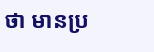ថា មានប្រ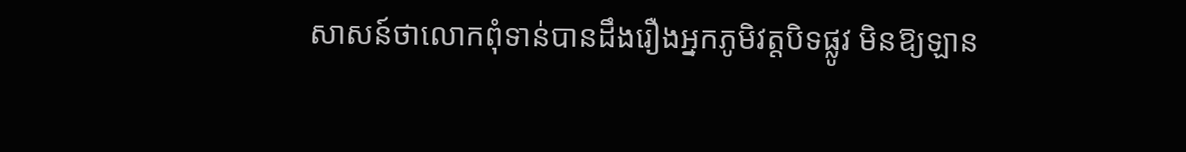សាសន៍ថាលោកពុំទាន់បានដឹងរឿងអ្នកភូមិវត្តបិទផ្លូវ មិនឱ្យឡាន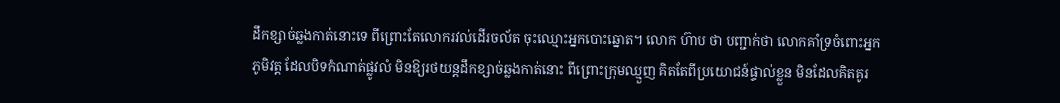ដឹកខ្សាច់ឆ្លងកាត់នោះទេ ពីព្រោះតែលោករវល់ដើរចល័ត ចុះឈ្មោះអ្នកបោះឆ្នោត។ លោក ហ៊ាប ថា បញ្ជាក់ថា លោកគាំទ្រចំពោះអ្នកភូមិវត្ត ដែលបិទកំណាត់ផ្លូវលំ មិនឱ្យរថយន្តដឹកខ្សាច់ឆ្លងកាត់នោះ ពីព្រោះក្រុមឈ្មួញ គិតតែពីប្រយោជន៍ផ្ទាល់ខ្លួន មិនដែលគិតគូរ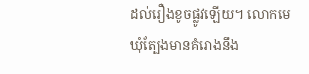ដល់រឿងខូចផ្លូវឡើយ។ លោកមេឃុំត្បែងមានគំរោងនឹង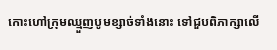កោះហៅក្រុមឈ្មួញបូមខ្សាច់ទាំងនោះ ទៅជួបពិភាក្សាលើ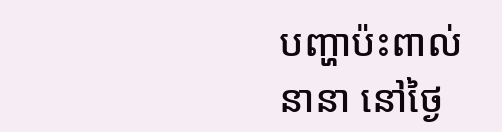បញ្ហាប៉ះពាល់នានា នៅថ្ងៃ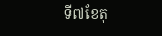ទី៧ខែតុ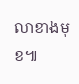លាខាងមុខ៕